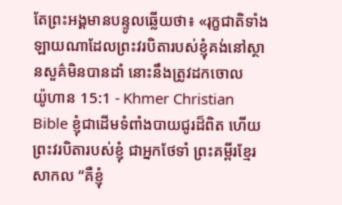តែព្រះអង្គមានបន្ទូលឆ្លើយថា៖ «រុក្ខជាតិទាំងឡាយណាដែលព្រះវរបិតារបស់ខ្ញុំគង់នៅស្ថានសួគ៌មិនបានដាំ នោះនឹងត្រូវដកចោល
យ៉ូហាន 15:1 - Khmer Christian Bible ខ្ញុំជាដើមទំពាំងបាយជូរដ៏ពិត ហើយព្រះវរបិតារបស់ខ្ញុំ ជាអ្នកថែទាំ ព្រះគម្ពីរខ្មែរសាកល “គឺខ្ញុំ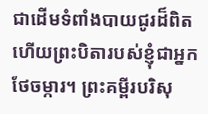ជាដើមទំពាំងបាយជូរដ៏ពិត ហើយព្រះបិតារបស់ខ្ញុំជាអ្នកថែចម្ការ។ ព្រះគម្ពីរបរិសុ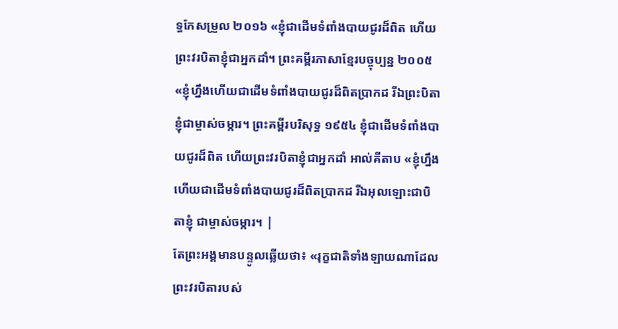ទ្ធកែសម្រួល ២០១៦ «ខ្ញុំជាដើមទំពាំងបាយជូរដ៏ពិត ហើយព្រះវរបិតាខ្ញុំជាអ្នកដាំ។ ព្រះគម្ពីរភាសាខ្មែរបច្ចុប្បន្ន ២០០៥ «ខ្ញុំហ្នឹងហើយជាដើមទំពាំងបាយជូរដ៏ពិតប្រាកដ រីឯព្រះបិតាខ្ញុំជាម្ចាស់ចម្ការ។ ព្រះគម្ពីរបរិសុទ្ធ ១៩៥៤ ខ្ញុំជាដើមទំពាំងបាយជូរដ៏ពិត ហើយព្រះវរបិតាខ្ញុំជាអ្នកដាំ អាល់គីតាប «ខ្ញុំហ្នឹងហើយជាដើមទំពាំងបាយជូរដ៏ពិតប្រាកដ រីឯអុលឡោះជាបិតាខ្ញុំ ជាម្ចាស់ចម្ការ។ |
តែព្រះអង្គមានបន្ទូលឆ្លើយថា៖ «រុក្ខជាតិទាំងឡាយណាដែលព្រះវរបិតារបស់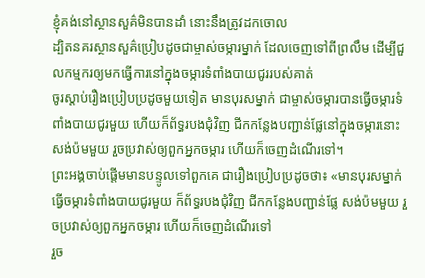ខ្ញុំគង់នៅស្ថានសួគ៌មិនបានដាំ នោះនឹងត្រូវដកចោល
ដ្បិតនគរស្ថានសួគ៌ប្រៀបដូចជាម្ចាស់ចម្ការម្នាក់ ដែលចេញទៅពីព្រលឹម ដើម្បីជួលកម្មករឲ្យមកធ្វើការនៅក្នុងចម្ការទំពាំងបាយជូររបស់គាត់
ចូរស្ដាប់រឿងប្រៀបប្រដូចមួយទៀត មានបុរសម្នាក់ ជាម្ចាស់ចម្ការបានធ្វើចម្ការទំពាំងបាយជូរមួយ ហើយក៏ព័ទ្ធរបងជុំវិញ ជីកកន្លែងបញ្ជាន់ផ្លែនៅក្នុងចម្ការនោះ សង់ប៉មមួយ រួចប្រវាស់ឲ្យពួកអ្នកចម្ការ ហើយក៏ចេញដំណើរទៅ។
ព្រះអង្គចាប់ផ្ដើមមានបន្ទូលទៅពួកគេ ជារឿងប្រៀបប្រដូចថា៖ «មានបុរសម្នាក់ធ្វើចម្ការទំពាំងបាយជូរមួយ ក៏ព័ទ្ធរបងជុំវិញ ជីកកន្លែងបញ្ជាន់ផ្លែ សង់ប៉មមួយ រួចប្រវាស់ឲ្យពួកអ្នកចម្ការ ហើយក៏ចេញដំណើរទៅ
រួច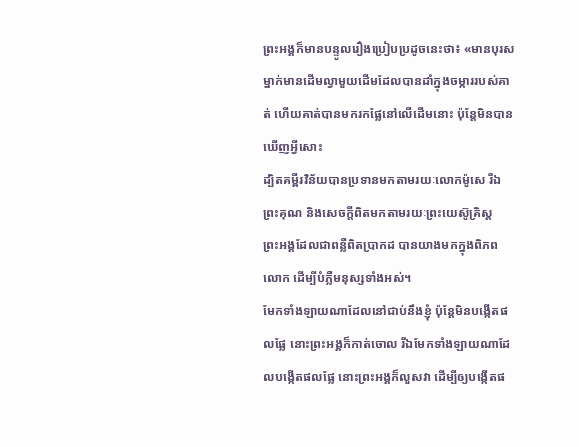ព្រះអង្គក៏មានបន្ទូលរឿងប្រៀបប្រដូចនេះថា៖ «មានបុរសម្នាក់មានដើមល្វាមួយដើមដែលបានដាំក្នុងចម្ការរបស់គាត់ ហើយគាត់បានមករកផ្លែនៅលើដើមនោះ ប៉ុន្ដែមិនបានឃើញអ្វីសោះ
ដ្បិតគម្ពីរវិន័យបានប្រទានមកតាមរយៈលោកម៉ូសេ រីឯព្រះគុណ និងសេចក្ដីពិតមកតាមរយៈព្រះយេស៊ូគ្រិស្ដ
ព្រះអង្គដែលជាពន្លឺពិតប្រាកដ បានយាងមកក្នុងពិភពលោក ដើម្បីបំភ្លឺមនុស្សទាំងអស់។
មែកទាំងឡាយណាដែលនៅជាប់នឹងខ្ញុំ ប៉ុន្ដែមិនបង្កើតផលផ្លែ នោះព្រះអង្គក៏កាត់ចោល រីឯមែកទាំងឡាយណាដែលបង្កើតផលផ្លែ នោះព្រះអង្គក៏លួសវា ដើម្បីឲ្យបង្កើតផ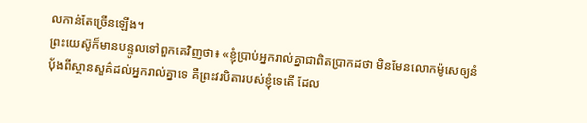លកាន់តែច្រើនឡើង។
ព្រះយេស៊ូក៏មានបន្ទូលទៅពួកគេវិញថា៖ «ខ្ញុំប្រាប់អ្នករាល់គ្នាជាពិតប្រាកដថា មិនមែនលោកម៉ូសេឲ្យនំប៉័ងពីស្ថានសួគ៌ដល់អ្នករាល់គ្នាទេ គឺព្រះវរបិតារបស់ខ្ញុំទេតើ ដែល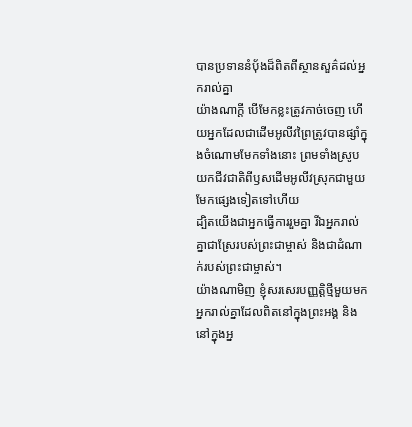បានប្រទាននំប៉័ងដ៏ពិតពីស្ថានសួគ៌ដល់អ្នករាល់គ្នា
យ៉ាងណាក្ដី បើមែកខ្លះត្រូវកាច់ចេញ ហើយអ្នកដែលជាដើមអូលីវព្រៃត្រូវបានផ្សាំក្នុងចំណោមមែកទាំងនោះ ព្រមទាំងស្រូបយកជីវជាតិពីឫសដើមអូលីវស្រុកជាមួយមែកផ្សេងទៀតទៅហើយ
ដ្បិតយើងជាអ្នកធ្វើការរួមគ្នា រីឯអ្នករាល់គ្នាជាស្រែរបស់ព្រះជាម្ចាស់ និងជាដំណាក់របស់ព្រះជាម្ចាស់។
យ៉ាងណាមិញ ខ្ញុំសរសេរបញ្ញត្ដិថ្មីមួយមកអ្នករាល់គ្នាដែលពិតនៅក្នុងព្រះអង្គ និងនៅក្នុងអ្ន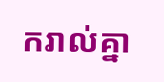ករាល់គ្នា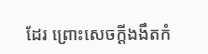ដែរ ព្រោះសេចក្ដីងងឹតកំ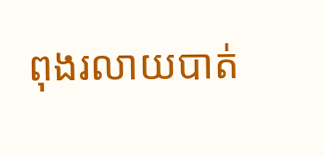ពុងរលាយបាត់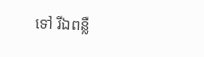ទៅ រីឯពន្លឺ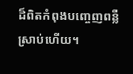ដ៏ពិតកំពុងបញ្ចេញពន្លឺស្រាប់ហើយ។